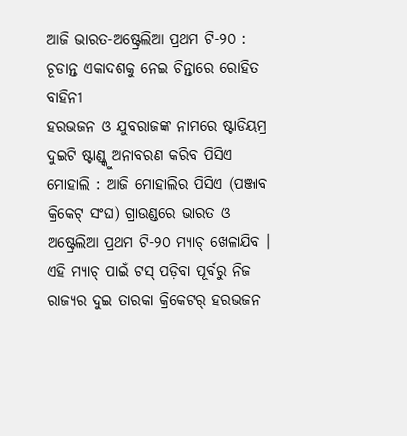ଆଜି ଭାରତ-ଅଷ୍ଟ୍ରେଲିଆ ପ୍ରଥମ ଟି-୨୦ : ଚୂଡାନ୍ତ ଏକାଦଶକୁ ନେଇ ଚିନ୍ତାରେ ରୋହିତ ବାହିନୀ
ହରଭଜନ ଓ ଯୁବରାଜଙ୍କ ନାମରେ ଷ୍ଟାଡିୟମ୍ର ଦୁଇଟି ଷ୍ଟାଣ୍ଡ୍କୁ ଅନାବରଣ କରିବ ପିସିଏ
ମୋହାଲି : ଆଜି ମୋହାଲିର ପିସିଏ (ପଞ୍ଜାବ କ୍ରିକେଟ୍ ସଂଘ) ଗ୍ରାଉଣ୍ଡରେ ଭାରତ ଓ ଅଷ୍ଟ୍ରେଲିଆ ପ୍ରଥମ ଟି-୨୦ ମ୍ୟାଚ୍ ଖେଳାଯିବ । ଏହି ମ୍ୟାଚ୍ ପାଇଁ ଟସ୍ ପଡ଼ିବା ପୂର୍ବରୁ ନିଜ ରାଜ୍ୟର ଦୁଇ ତାରକା କ୍ରିକେଟର୍ ହରଭଜନ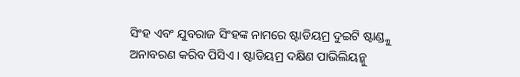ସିଂହ ଏବଂ ଯୁବରାଜ ସିଂହଙ୍କ ନାମରେ ଷ୍ଟାଡିୟମ୍ର ଦୁଇଟି ଷ୍ଟାଣ୍ଡ୍କୁ ଅନାବରଣ କରିବ ପିସିଏ । ଷ୍ଟାଡିୟମ୍ର ଦକ୍ଷିଣ ପାଭିଲିୟନ୍କୁ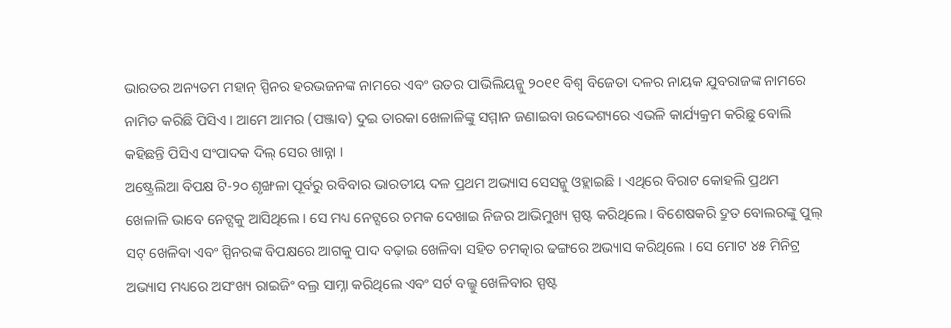ଭାରତର ଅନ୍ୟତମ ମହାନ୍ ସ୍ପିନର ହରଭଜନଙ୍କ ନାମରେ ଏବଂ ଉତର ପାଭିଲିୟନ୍କୁ ୨୦୧୧ ବିଶ୍ୱ ବିଜେତା ଦଳର ନାୟକ ଯୁବରାଜଙ୍କ ନାମରେ ନାମିତ କରିଛି ପିସିଏ । ଆମେ ଆମର (ପଞ୍ଜାବ) ଦୁଇ ତାରକା ଖେଳାଳିଙ୍କୁ ସମ୍ମାନ ଜଣାଇବା ଉଦ୍ଦେଶ୍ୟରେ ଏଭଳି କାର୍ଯ୍ୟକ୍ରମ କରିଛୁ ବୋଲି କହିଛନ୍ତି ପିସିଏ ସଂପାଦକ ଦିଲ୍ ସେର ଖାନ୍ନା ।
ଅଷ୍ଟ୍ରେଲିଆ ବିପକ୍ଷ ଟି-୨୦ ଶୃଙ୍ଖଳା ପୂର୍ବରୁ ରବିବାର ଭାରତୀୟ ଦଳ ପ୍ରଥମ ଅଭ୍ୟାସ ସେସନ୍କୁ ଓହ୍ଲାଇଛି । ଏଥିରେ ବିରାଟ କୋହଲି ପ୍ରଥମ ଖେଳାଳି ଭାବେ ନେଟ୍ସକୁ ଆସିଥିଲେ । ସେ ମଧ୍ୟ ନେଟ୍ସରେ ଚମକ ଦେଖାଇ ନିଜର ଆଭିମୁଖ୍ୟ ସ୍ପଷ୍ଟ କରିଥିଲେ । ବିଶେଷକରି ଦ୍ରୁତ ବୋଲରଙ୍କୁ ପୁଲ୍ ସଟ୍ ଖେଳିବା ଏବଂ ସ୍ପିନରଙ୍କ ବିପକ୍ଷରେ ଆଗକୁ ପାଦ ବଢ଼ାଇ ଖେଳିବା ସହିତ ଚମତ୍କାର ଢଙ୍ଗରେ ଅଭ୍ୟାସ କରିଥିଲେ । ସେ ମୋଟ ୪୫ ମିନିଟ୍ର ଅଭ୍ୟାସ ମଧ୍ୟରେ ଅସଂଖ୍ୟ ରାଇଜିଂ ବଲ୍ର ସାମ୍ନା କରିଥିଲେ ଏବଂ ସର୍ଟ ବଲ୍କୁ ଖେଳିବାର ସ୍ପଷ୍ଟ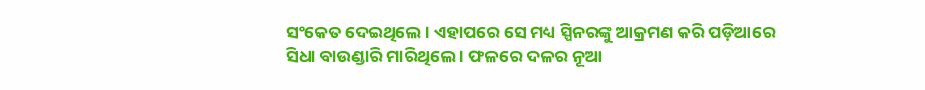ସଂକେତ ଦେଇଥିଲେ । ଏହାପରେ ସେ ମଧ୍ୟ ସ୍ପିନରଙ୍କୁ ଆକ୍ରମଣ କରି ପଡ଼ିଆରେ ସିଧା ବାଉଣ୍ଡାରି ମାରିଥିଲେ । ଫଳରେ ଦଳର ନୂଆ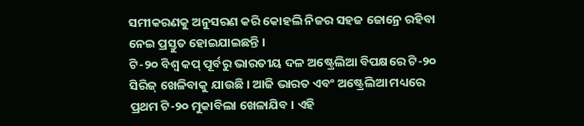ସମୀକରଣକୁ ଅନୁସରଣ କରି କୋହଲି ନିଜର ସହଜ ଜୋନ୍ରେ ରହିବା ନେଇ ପ୍ରସ୍ତୁତ ହୋଇଯାଇଛନ୍ତି ।
ଟି-୨୦ ବିଶ୍ୱ କପ୍ ପୂର୍ବରୁ ଭାରତୀୟ ଦଳ ଅଷ୍ଟ୍ରେଲିଆ ବିପକ୍ଷରେ ଟି-୨୦ ସିରିଜ୍ ଖେଳିବାକୁ ଯାଉଛି । ଆଜି ଭାରତ ଏବଂ ଅଷ୍ଟ୍ରେଲିଆ ମଧ୍ୟରେ ପ୍ରଥମ ଟି-୨୦ ମୁକାବିଲା ଖେଳାଯିବ । ଏହି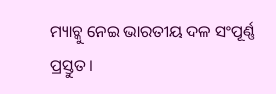ମ୍ୟାଚ୍କୁ ନେଇ ଭାରତୀୟ ଦଳ ସଂପୂର୍ଣ୍ଣ ପ୍ରସ୍ତୁତ ।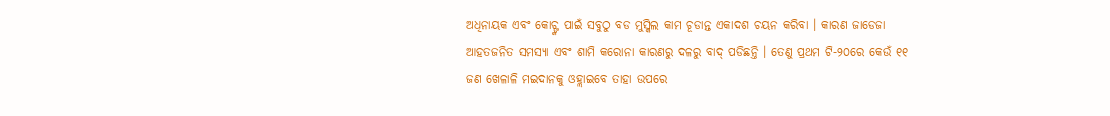ଅଧିନାୟକ ଏବଂ କୋଚ୍ଙ୍କ ପାଇଁ ସବୁଠୁ ବଡ ମୁସ୍କିଲ କାମ ଚୂଡାନ୍ତ ଏକାଦଶ ଚୟନ କରିବା । କାରଣ ଜାଡେଜା ଆହତଜନିତ ସମସ୍ୟା ଏବଂ ଶାମି କରୋନା କାରଣରୁ ଦଳରୁ ବାଦ୍ ପଡିଛନ୍ତି । ତେଣୁ ପ୍ରଥମ ଟି-୨୦ରେ କେଉଁ ୧୧ ଜଣ ଖେଳାଳି ମଇଦାନକୁ ଓହ୍ଲାଇବେ ତାହା ଉପରେ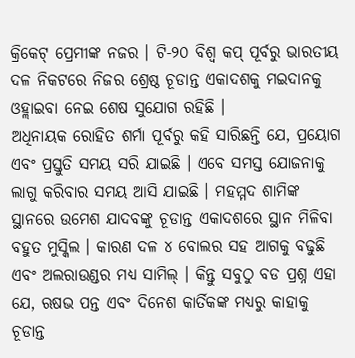କ୍ରିକେଟ୍ ପ୍ରେମୀଙ୍କ ନଜର । ଟି-୨୦ ବିଶ୍ୱ କପ୍ ପୂର୍ବରୁ ଭାରତୀୟ ଦଳ ନିକଟରେ ନିଜର ଶ୍ରେଷ୍ଠ ଚୂଡାନ୍ତ ଏକାଦଶକୁ ମଇଦାନକୁ ଓହ୍ଲାଇବା ନେଇ ଶେଷ ସୁଯୋଗ ରହିଛି ।
ଅଧିନାୟକ ରୋହିତ ଶର୍ମା ପୂର୍ବରୁ କହି ସାରିଛନ୍ତି ଯେ, ପ୍ରୟୋଗ ଏବଂ ପ୍ରସ୍ତୁତି ସମୟ ସରି ଯାଇଛି । ଏବେ ସମସ୍ତ ଯୋଜନାକୁ ଲାଗୁ କରିବାର ସମୟ ଆସି ଯାଇଛି । ମହମ୍ମଦ ଶାମିଙ୍କ ସ୍ଥାନରେ ଉମେଶ ଯାଦବଙ୍କୁ ଚୂଡାନ୍ତ ଏକାଦଶରେ ସ୍ଥାନ ମିଳିବା ବହୁତ ମୁସ୍କିଲ । କାରଣ ଦଳ ୪ ବୋଲର ସହ ଆଗକୁ ବଢୁଛି ଏବଂ ଅଲରାଉଣ୍ଡର ମଧ୍ୟ ସାମିଲ୍ । କିନ୍ତୁ ସବୁଠୁ ବଡ ପ୍ରଶ୍ନ ଏହା ଯେ, ଋଷଭ ପନ୍ତ ଏବଂ ଦିନେଶ କାର୍ତିକଙ୍କ ମଧ୍ୟରୁ କାହାକୁ ଚୂଡାନ୍ତ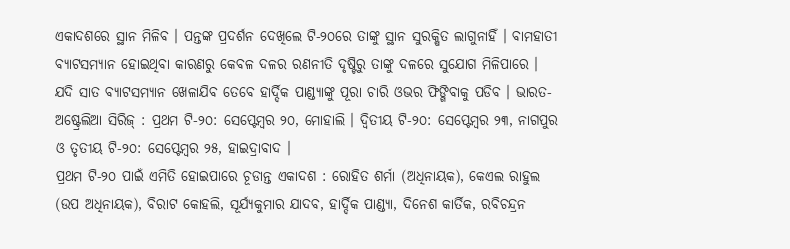ଏକାଦଶରେ ସ୍ଥାନ ମିଳିବ । ପନ୍ତଙ୍କ ପ୍ରଦର୍ଶନ ଦେଖିଲେ ଟି-୨୦ରେ ତାଙ୍କୁ ସ୍ଥାନ ସୁରକ୍ଷିତ ଲାଗୁନାହିଁ । ବାମହାତୀ ବ୍ୟାଟସମ୍ୟାନ ହୋଇଥିବା କାରଣରୁ କେବଳ ଦଳର ରଣନୀତି ଦୃଷ୍ଟିରୁ ତାଙ୍କୁ ଦଳରେ ସୁଯୋଗ ମିଳିପାରେ । ଯଦି ସାତ ବ୍ୟାଟସମ୍ୟାନ ଖେଳାଯିବ ତେବେ ହାର୍ଦ୍ଦିକ ପାଣ୍ଡ୍ୟାଙ୍କୁ ପୂରା ଚାରି ଓଭର ଫିଙ୍ଗିବାକୁ ପଡିବ । ଭାରତ-ଅଷ୍ଟ୍ରେଲିଆ ସିରିଜ୍ : ପ୍ରଥମ ଟି-୨୦: ସେପ୍ଟେମ୍ବର ୨୦, ମୋହାଲି । ଦ୍ୱିତୀୟ ଟି-୨୦: ସେପ୍ଟେମ୍ବର ୨୩, ନାଗପୁର ଓ ତୃତୀୟ ଟି-୨୦: ସେପ୍ଟେମ୍ବର ୨୫, ହାଇଦ୍ରାବାଦ ।
ପ୍ରଥମ ଟି-୨୦ ପାଇଁ ଏମିତି ହୋଇପାରେ ଚୂଡାନ୍ତ ଏକାଦଶ : ରୋହିତ ଶର୍ମା (ଅଧିନାୟକ), କେଏଲ ରାହୁଲ (ଉପ ଅଧିନାୟକ), ବିରାଟ କୋହଲି, ସୂର୍ଯ୍ୟକୁମାର ଯାଦବ, ହାର୍ଦ୍ଦିକ ପାଣ୍ଡ୍ୟା, ଦିନେଶ କାର୍ତିକ, ରବିଚନ୍ଦ୍ରନ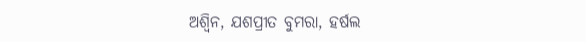ଅଶ୍ୱିନ, ଯଶପ୍ରୀତ ବୁମରା, ହର୍ଷଲ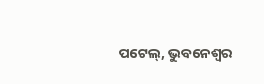ପଟେଲ୍, ଭୁବନେଶ୍ୱର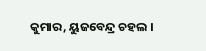କୁମାର, ୟୁଜବେନ୍ଦ୍ର ଚହଲ ।